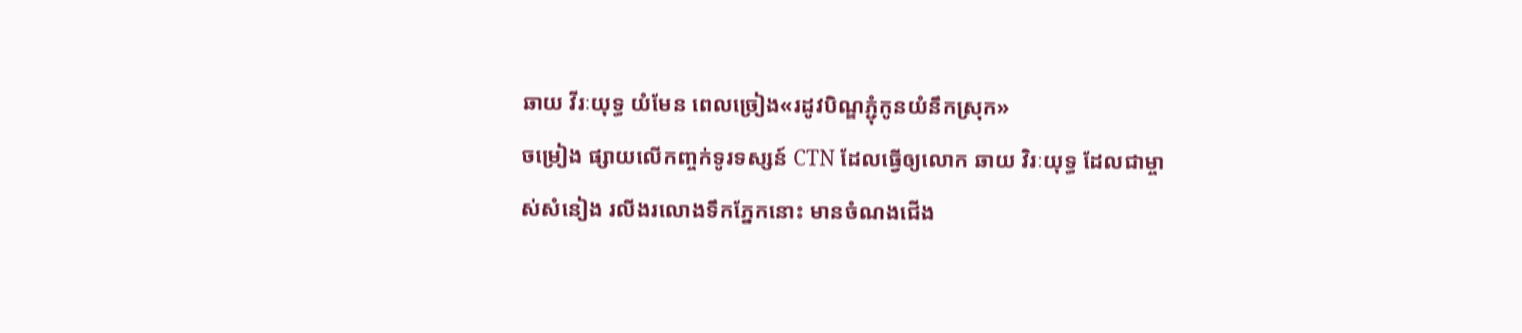ឆាយ វីរៈយុទ្ធ យំមែន ពេលច្រៀង«រដូវបិណ្ឌភ្ជុំកូនយំនឹកស្រុក»
ចម្រៀង ផ្សាយលើកញ្ចក់ទូរទស្សន៍ CTN ដែលធ្វើឲ្យលោក ឆាយ វិរៈយុទ្ធ ដែលជាម្ចាស់សំនៀង រលីងរលោងទឹកភ្នែកនោះ មានចំណងជើង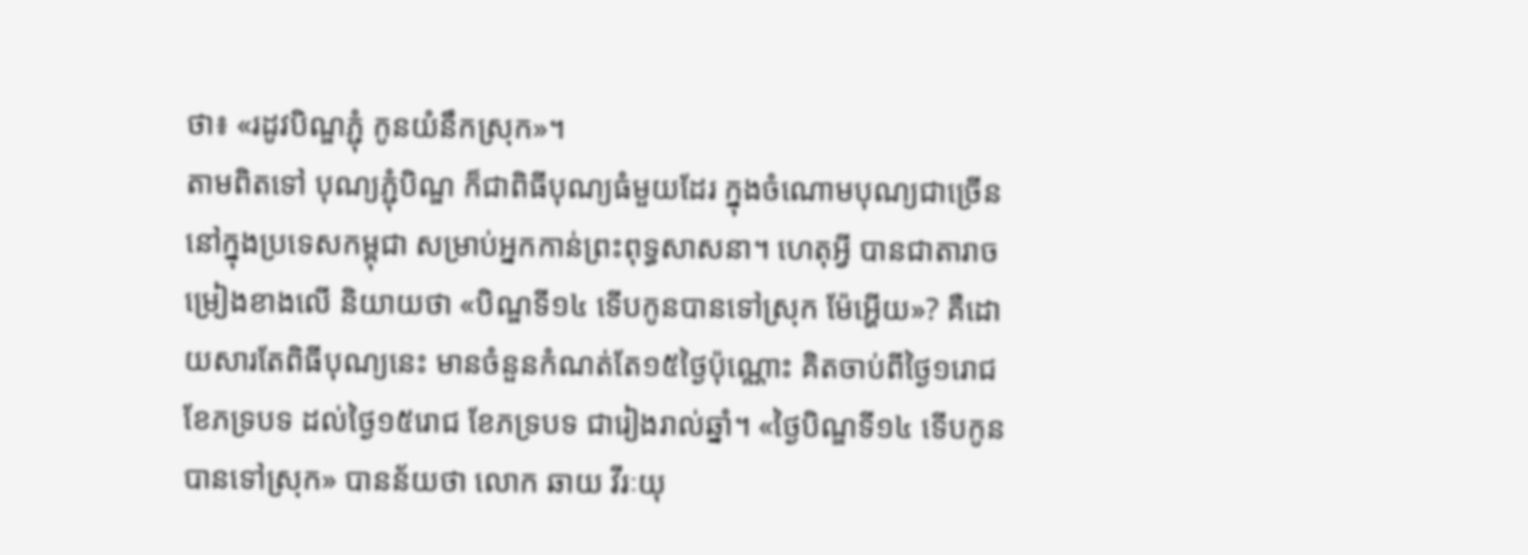ថា៖ «រដូវបិណ្ឌភ្ជុំ កូនយំនឹកស្រុក»។
តាមពិតទៅ បុណ្យភ្ជុំបិណ្ឌ ក៏ជាពិធីបុណ្យធំមួយដែរ ក្នុងចំណោមបុណ្យជាច្រើន នៅក្នុងប្រទេសកម្ពុជា សម្រាប់អ្នកកាន់ព្រះពុទ្ធសាសនា។ ហេតុអ្វី បានជាតារាចម្រៀងខាងលើ និយាយថា «បិណ្ឌទី១៤ ទើបកូនបានទៅស្រុក ម៉ែអ្ហើយ»? គឺដោយសារតែពិធីបុណ្យនេះ មានចំនួនកំណត់តែ១៥ថ្ងៃប៉ុណ្ណោះ គិតចាប់ពីថ្ងៃ១រោជ ខែភទ្របទ ដល់ថ្ងៃ១៥រោជ ខែភទ្របទ ជារៀងរាល់ឆ្នាំ។ «ថ្ងៃបិណ្ឌទី១៤ ទើបកូនបានទៅស្រុក» បានន័យថា លោក ឆាយ វីរៈយុ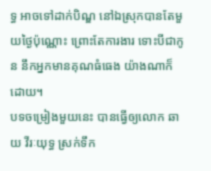ទ្ធ អាចទៅដាក់បិណ្ឌ នៅឯស្រុកបានតែមួយថ្ងៃប៉ុណ្ណោះ ព្រោះតែការងារ ទោះបីជាកូន នឹកអ្នកមានគុណធំធេង យ៉ាងណាក៏ដោយ។
បទចម្រៀងមួយនេះ បានធ្វើឲ្យលោក ឆាយ វីរៈយុទ្ធ ស្រក់ទឹក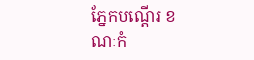ភ្នែកបណ្តើរ ខណៈកំ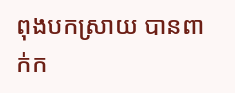ពុងបកស្រាយ បានពាក់ក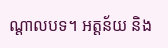ណ្តាលបទ។ អត្តន័យ និង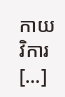កាយវិការ [...]